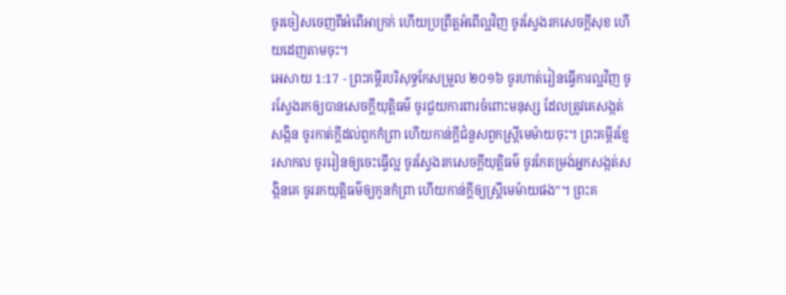ចូរចៀសចេញពីអំពើអាក្រក់ ហើយប្រព្រឹត្តអំពើល្អវិញ ចូរស្វែងរកសេចក្ដីសុខ ហើយដេញតាមចុះ។
អេសាយ 1:17 - ព្រះគម្ពីរបរិសុទ្ធកែសម្រួល ២០១៦ ចូរហាត់រៀនធ្វើការល្អវិញ ចូរស្វែងរកឲ្យបានសេចក្ដីយុត្តិធម៌ ចូរជួយការពារចំពោះមនុស្ស ដែលត្រូវគេសង្កត់សង្កិន ចូរកាត់ក្តីដល់ពួកកំព្រា ហើយកាន់ក្តីជំនួសពួកស្ត្រីមេម៉ាយចុះ។ ព្រះគម្ពីរខ្មែរសាកល ចូររៀនឲ្យចេះធ្វើល្អ ចូរស្វែងរកសេចក្ដីយុត្តិធម៌ ចូរកែតម្រង់អ្នកសង្កត់សង្កិនគេ ចូររកយុត្តិធម៌ឲ្យកូនកំព្រា ហើយកាន់ក្ដីឲ្យស្ត្រីមេម៉ាយផង”។ ព្រះគ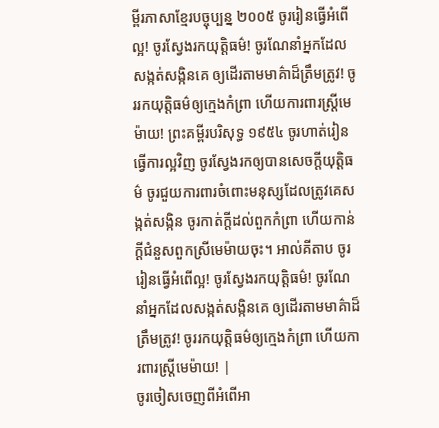ម្ពីរភាសាខ្មែរបច្ចុប្បន្ន ២០០៥ ចូររៀនធ្វើអំពើល្អ! ចូរស្វែងរកយុត្តិធម៌! ចូរណែនាំអ្នកដែលសង្កត់សង្កិនគេ ឲ្យដើរតាមមាគ៌ាដ៏ត្រឹមត្រូវ! ចូររកយុត្តិធម៌ឲ្យក្មេងកំព្រា ហើយការពារស្ត្រីមេម៉ាយ! ព្រះគម្ពីរបរិសុទ្ធ ១៩៥៤ ចូរហាត់រៀនធ្វើការល្អវិញ ចូរស្វែងរកឲ្យបានសេចក្ដីយុត្តិធម៌ ចូរជួយការពារចំពោះមនុស្សដែលត្រូវគេសង្កត់សង្កិន ចូរកាត់ក្តីដល់ពួកកំព្រា ហើយកាន់ក្តីជំនួសពួកស្រីមេម៉ាយចុះ។ អាល់គីតាប ចូររៀនធ្វើអំពើល្អ! ចូរស្វែងរកយុត្តិធម៌! ចូរណែនាំអ្នកដែលសង្កត់សង្កិនគេ ឲ្យដើរតាមមាគ៌ាដ៏ត្រឹមត្រូវ! ចូររកយុត្តិធម៌ឲ្យក្មេងកំព្រា ហើយការពារស្ត្រីមេម៉ាយ! |
ចូរចៀសចេញពីអំពើអា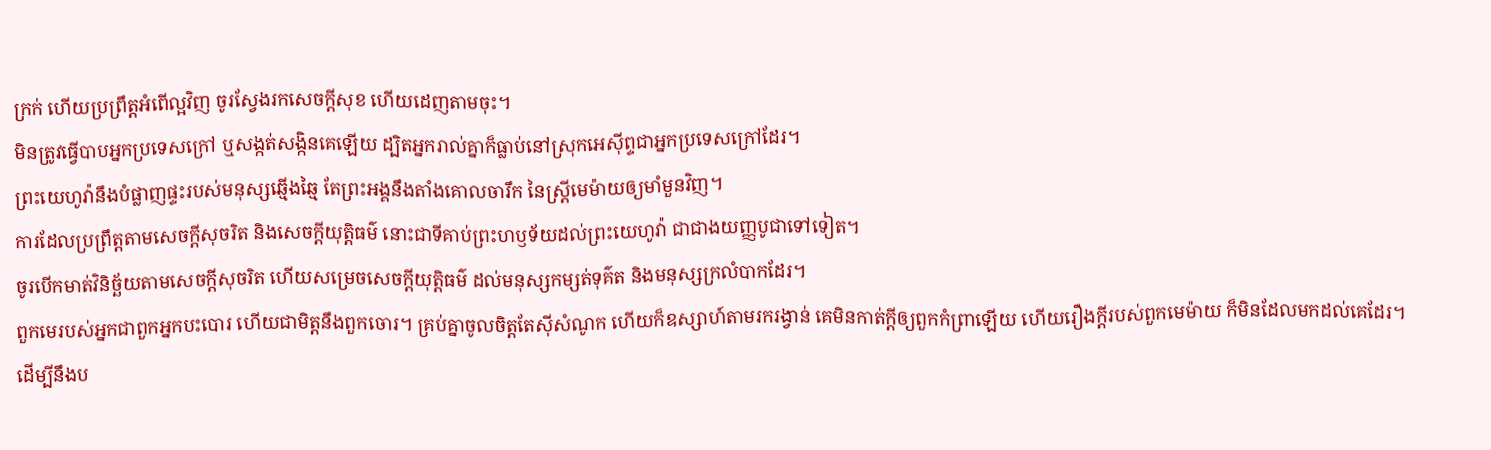ក្រក់ ហើយប្រព្រឹត្តអំពើល្អវិញ ចូរស្វែងរកសេចក្ដីសុខ ហើយដេញតាមចុះ។
មិនត្រូវធ្វើបាបអ្នកប្រទេសក្រៅ ឬសង្កត់សង្កិនគេឡើយ ដ្បិតអ្នករាល់គ្នាក៏ធ្លាប់នៅស្រុកអេស៊ីព្ទជាអ្នកប្រទេសក្រៅដែរ។
ព្រះយេហូវ៉ានឹងបំផ្លាញផ្ទះរបស់មនុស្សឆ្មើងឆ្មៃ តែព្រះអង្គនឹងតាំងគោលចារឹក នៃស្ត្រីមេម៉ាយឲ្យមាំមួនវិញ។
ការដែលប្រព្រឹត្តតាមសេចក្ដីសុចរិត និងសេចក្ដីយុត្តិធម៌ នោះជាទីគាប់ព្រះហឫទ័យដល់ព្រះយេហូវ៉ា ជាជាងយញ្ញបូជាទៅទៀត។
ចូរបើកមាត់វិនិច្ឆ័យតាមសេចក្ដីសុចរិត ហើយសម្រេចសេចក្ដីយុត្តិធម៌ ដល់មនុស្សកម្សត់ទុគ៌ត និងមនុស្សក្រលំបាកដែរ។
ពួកមេរបស់អ្នកជាពួកអ្នកបះបោរ ហើយជាមិត្តនឹងពួកចោរ។ គ្រប់គ្នាចូលចិត្តតែស៊ីសំណូក ហើយក៏ឧស្សាហ៍តាមរករង្វាន់ គេមិនកាត់ក្តីឲ្យពួកកំព្រាឡើយ ហើយរឿងក្តីរបស់ពួកមេម៉ាយ ក៏មិនដែលមកដល់គេដែរ។
ដើម្បីនឹងប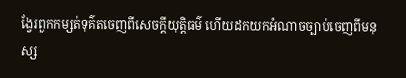ង្វែរពួកកម្សត់ទុគ៌តចេញពីសេចក្ដីយុត្តិធម៌ ហើយដកយកអំណាចច្បាប់ចេញពីមនុស្ស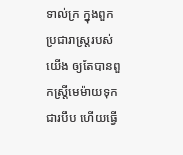ទាល់ក្រ ក្នុងពួកប្រជារាស្ត្ររបស់យើង ឲ្យតែបានពួកស្ត្រីមេម៉ាយទុកជារបឹប ហើយធ្វើ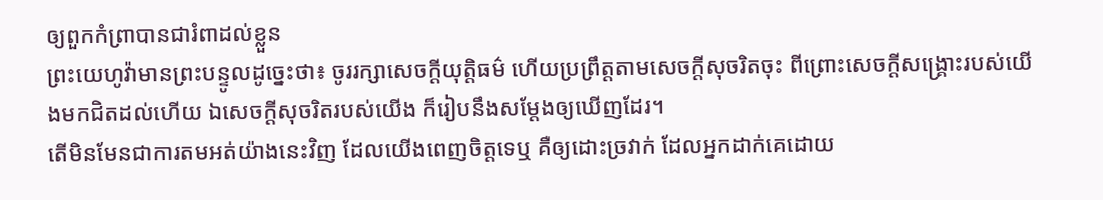ឲ្យពួកកំព្រាបានជារំពាដល់ខ្លួន
ព្រះយេហូវ៉ាមានព្រះបន្ទូលដូច្នេះថា៖ ចូររក្សាសេចក្ដីយុត្តិធម៌ ហើយប្រព្រឹត្តតាមសេចក្ដីសុចរិតចុះ ពីព្រោះសេចក្ដីសង្គ្រោះរបស់យើងមកជិតដល់ហើយ ឯសេចក្ដីសុចរិតរបស់យើង ក៏រៀបនឹងសម្ដែងឲ្យឃើញដែរ។
តើមិនមែនជាការតមអត់យ៉ាងនេះវិញ ដែលយើងពេញចិត្តទេឬ គឺឲ្យដោះច្រវាក់ ដែលអ្នកដាក់គេដោយ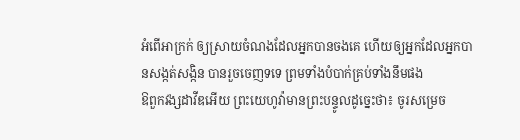អំពើអាក្រក់ ឲ្យស្រាយចំណងដែលអ្នកបានចងគេ ហើយឲ្យអ្នកដែលអ្នកបានសង្កត់សង្កិន បានរួចចេញទទេ ព្រមទាំងបំបាក់គ្រប់ទាំងនឹមផង
ឱពួកវង្សដាវីឌអើយ ព្រះយេហូវ៉ាមានព្រះបន្ទូលដូច្នេះថា៖ ចូរសម្រេច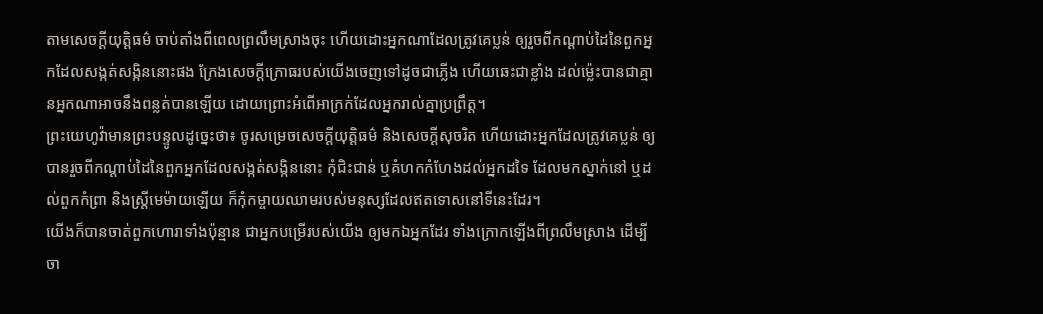តាមសេចក្ដីយុត្តិធម៌ ចាប់តាំងពីពេលព្រលឹមស្រាងចុះ ហើយដោះអ្នកណាដែលត្រូវគេប្លន់ ឲ្យរួចពីកណ្ដាប់ដៃនៃពួកអ្នកដែលសង្កត់សង្កិននោះផង ក្រែងសេចក្ដីក្រោធរបស់យើងចេញទៅដូចជាភ្លើង ហើយឆេះជាខ្លាំង ដល់ម៉្លេះបានជាគ្មានអ្នកណាអាចនឹងពន្លត់បានឡើយ ដោយព្រោះអំពើអាក្រក់ដែលអ្នករាល់គ្នាប្រព្រឹត្ត។
ព្រះយេហូវ៉ាមានព្រះបន្ទូលដូច្នេះថា៖ ចូរសម្រេចសេចក្ដីយុត្តិធម៌ និងសេចក្ដីសុចរិត ហើយដោះអ្នកដែលត្រូវគេប្លន់ ឲ្យបានរួចពីកណ្ដាប់ដៃនៃពួកអ្នកដែលសង្កត់សង្កិននោះ កុំជិះជាន់ ឬគំហកកំហែងដល់អ្នកដទៃ ដែលមកស្នាក់នៅ ឬដល់ពួកកំព្រា និងស្ត្រីមេម៉ាយឡើយ ក៏កុំកម្ចាយឈាមរបស់មនុស្សដែលឥតទោសនៅទីនេះដែរ។
យើងក៏បានចាត់ពួកហោរាទាំងប៉ុន្មាន ជាអ្នកបម្រើរបស់យើង ឲ្យមកឯអ្នកដែរ ទាំងក្រោកឡើងពីព្រលឹមស្រាង ដើម្បីចា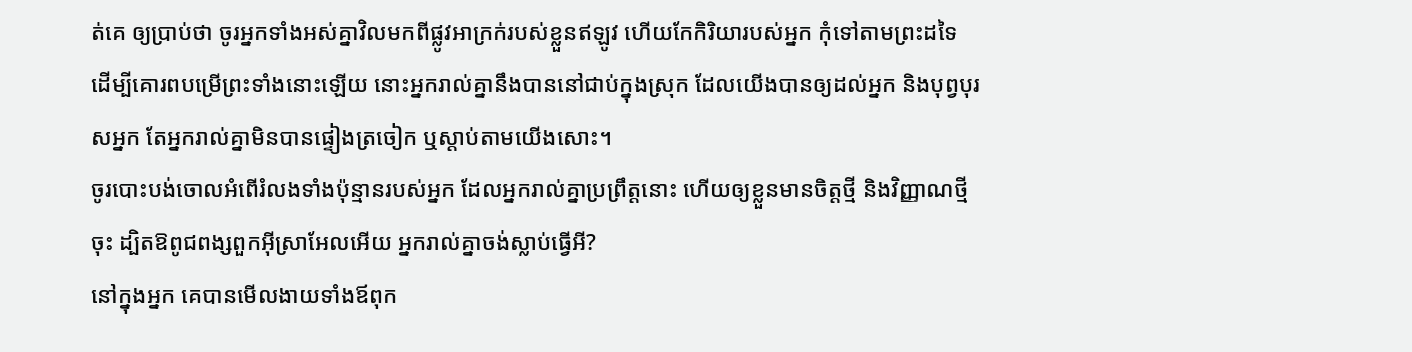ត់គេ ឲ្យប្រាប់ថា ចូរអ្នកទាំងអស់គ្នាវិលមកពីផ្លូវអាក្រក់របស់ខ្លួនឥឡូវ ហើយកែកិរិយារបស់អ្នក កុំទៅតាមព្រះដទៃ ដើម្បីគោរពបម្រើព្រះទាំងនោះឡើយ នោះអ្នករាល់គ្នានឹងបាននៅជាប់ក្នុងស្រុក ដែលយើងបានឲ្យដល់អ្នក និងបុព្វបុរសអ្នក តែអ្នករាល់គ្នាមិនបានផ្ទៀងត្រចៀក ឬស្តាប់តាមយើងសោះ។
ចូរបោះបង់ចោលអំពើរំលងទាំងប៉ុន្មានរបស់អ្នក ដែលអ្នករាល់គ្នាប្រព្រឹត្តនោះ ហើយឲ្យខ្លួនមានចិត្តថ្មី និងវិញ្ញាណថ្មីចុះ ដ្បិតឱពូជពង្សពួកអ៊ីស្រាអែលអើយ អ្នករាល់គ្នាចង់ស្លាប់ធ្វើអី?
នៅក្នុងអ្នក គេបានមើលងាយទាំងឪពុក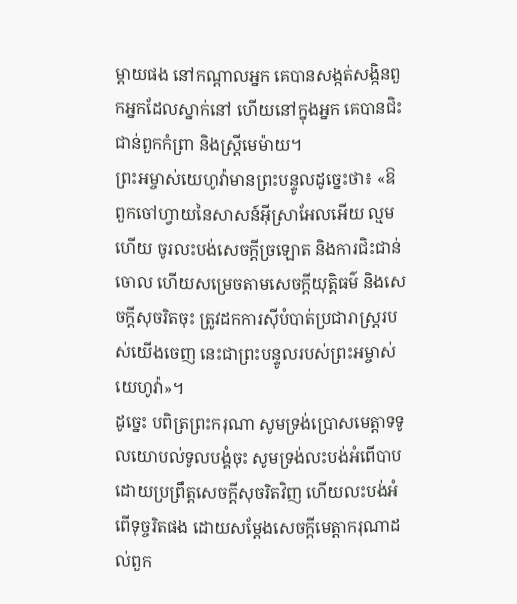ម្តាយផង នៅកណ្ដាលអ្នក គេបានសង្កត់សង្កិនពួកអ្នកដែលស្នាក់នៅ ហើយនៅក្នុងអ្នក គេបានជិះជាន់ពួកកំព្រា និងស្ត្រីមេម៉ាយ។
ព្រះអម្ចាស់យេហូវ៉ាមានព្រះបន្ទូលដូច្នេះថា៖ «ឱពួកចៅហ្វាយនៃសាសន៍អ៊ីស្រាអែលអើយ ល្មមហើយ ចូរលះបង់សេចក្ដីច្រឡោត និងការជិះជាន់ចោល ហើយសម្រេចតាមសេចក្ដីយុត្តិធម៌ និងសេចក្ដីសុចរិតចុះ ត្រូវដកការស៊ីបំបាត់ប្រជារាស្ត្ររបស់យើងចេញ នេះជាព្រះបន្ទូលរបស់ព្រះអម្ចាស់យេហូវ៉ា»។
ដូច្នេះ បពិត្រព្រះករុណា សូមទ្រង់ប្រោសមេត្តាទទូលយោបល់ទូលបង្គំចុះ សូមទ្រង់លះបង់អំពើបាប ដោយប្រព្រឹត្តសេចក្ដីសុចរិតវិញ ហើយលះបង់អំពើទុច្ចរិតផង ដោយសម្ដែងសេចក្ដីមេត្តាករុណាដល់ពួក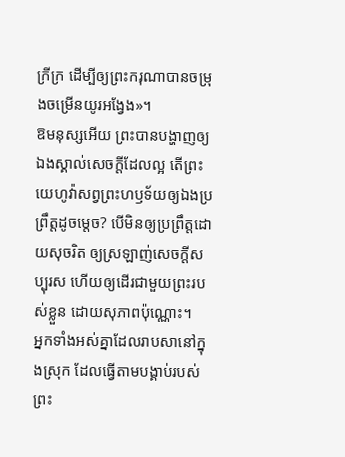ក្រីក្រ ដើម្បីឲ្យព្រះករុណាបានចម្រុងចម្រើនយូរអង្វែង»។
ឱមនុស្សអើយ ព្រះបានបង្ហាញឲ្យឯងស្គាល់សេចក្ដីដែលល្អ តើព្រះយេហូវ៉ាសព្វព្រះហឫទ័យឲ្យឯងប្រព្រឹត្តដូចម្តេច? បើមិនឲ្យប្រព្រឹត្តដោយសុចរិត ឲ្យស្រឡាញ់សេចក្ដីសប្បុរស ហើយឲ្យដើរជាមួយព្រះរបស់ខ្លួន ដោយសុភាពប៉ុណ្ណោះ។
អ្នកទាំងអស់គ្នាដែលរាបសានៅក្នុងស្រុក ដែលធ្វើតាមបង្គាប់របស់ព្រះ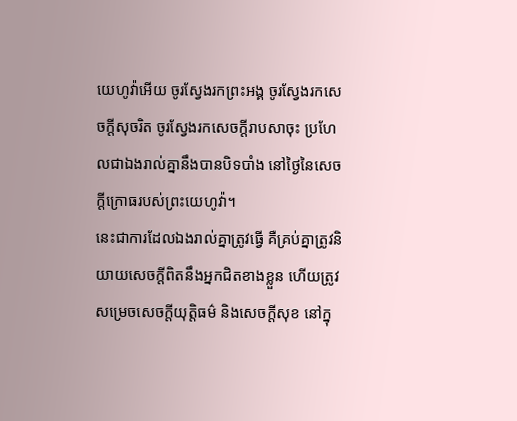យេហូវ៉ាអើយ ចូរស្វែងរកព្រះអង្គ ចូរស្វែងរកសេចក្ដីសុចរិត ចូរស្វែងរកសេចក្ដីរាបសាចុះ ប្រហែលជាឯងរាល់គ្នានឹងបានបិទបាំង នៅថ្ងៃនៃសេចក្ដីក្រោធរបស់ព្រះយេហូវ៉ា។
នេះជាការដែលឯងរាល់គ្នាត្រូវធ្វើ គឺគ្រប់គ្នាត្រូវនិយាយសេចក្ដីពិតនឹងអ្នកជិតខាងខ្លួន ហើយត្រូវសម្រេចសេចក្ដីយុត្តិធម៌ និងសេចក្ដីសុខ នៅក្នុ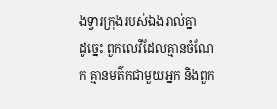ងទ្វារក្រុងរបស់ឯងរាល់គ្នា
ដូច្នេះ ពួកលេវីដែលគ្មានចំណែក គ្មានមត៌កជាមួយអ្នក និងពួក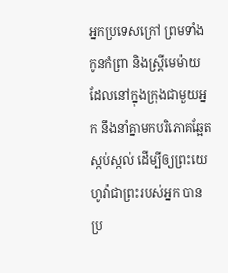អ្នកប្រទេសក្រៅ ព្រមទាំងកូនកំព្រា និងស្ត្រីមេម៉ាយដែលនៅក្នុងក្រុងជាមួយអ្នក នឹងនាំគ្នាមកបរិភោគឆ្អែតស្កប់ស្កល់ ដើម្បីឲ្យព្រះយេហូវ៉ាជាព្រះរបស់អ្នក បានប្រ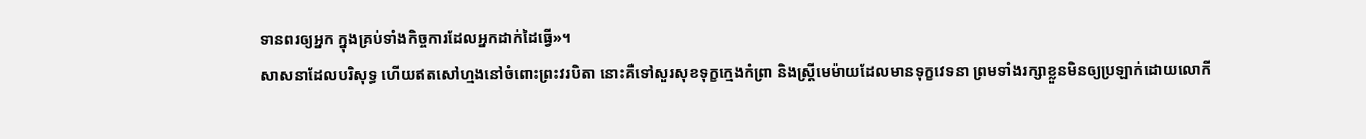ទានពរឲ្យអ្នក ក្នុងគ្រប់ទាំងកិច្ចការដែលអ្នកដាក់ដៃធ្វើ»។
សាសនាដែលបរិសុទ្ធ ហើយឥតសៅហ្មងនៅចំពោះព្រះវរបិតា នោះគឺទៅសួរសុខទុក្ខក្មេងកំព្រា និងស្ត្រីមេម៉ាយដែលមានទុក្ខវេទនា ព្រមទាំងរក្សាខ្លួនមិនឲ្យប្រឡាក់ដោយលោកី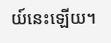យ៍នេះឡើយ។